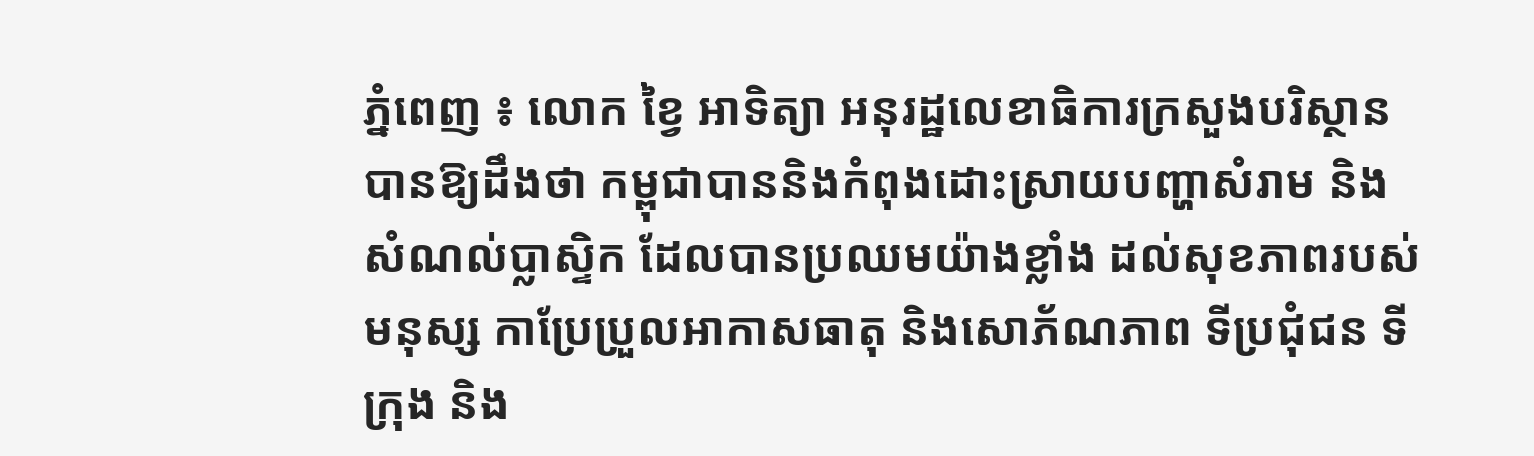ភ្នំពេញ ៖ លោក ខ្វៃ អាទិត្យា អនុរដ្ឋលេខាធិការក្រសួងបរិស្ថាន បានឱ្យដឹងថា កម្ពុជាបាននិងកំពុងដោះស្រាយបញ្ហាសំរាម និងសំណល់ប្លាស្ទិក ដែលបានប្រឈមយ៉ាងខ្លាំង ដល់សុខភាពរបស់មនុស្ស កាប្រែប្រួលអាកាសធាតុ និងសោភ័ណភាព ទីប្រជុំជន ទីក្រុង និង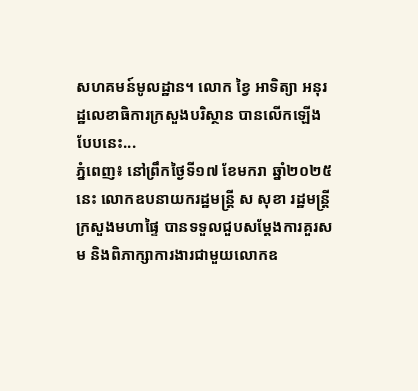សហគមន៍មូលដ្ឋាន។ លោក ខ្វៃ អាទិត្យា អនុរដ្ឋលេខាធិការក្រសួងបរិស្ថាន បានលើកឡើង បែបនេះ...
ភ្នំពេញ៖ នៅព្រឹកថ្ងៃទី១៧ ខែមករា ឆ្នាំ២០២៥ នេះ លោកឧបនាយករដ្ឋមន្ត្រី ស សុខា រដ្ឋមន្ត្រីក្រសួងមហាផ្ទៃ បានទទួលជួបសម្តែងការគួរសម និងពិភាក្សាការងារជាមួយលោកឧ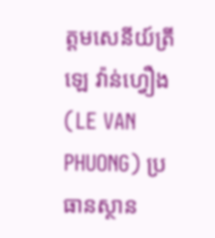ត្តមសេនីយ៍ត្រី ឡេ វ៉ាន់ហ្វឿង (LE VAN PHUONG) ប្រធានស្ថាន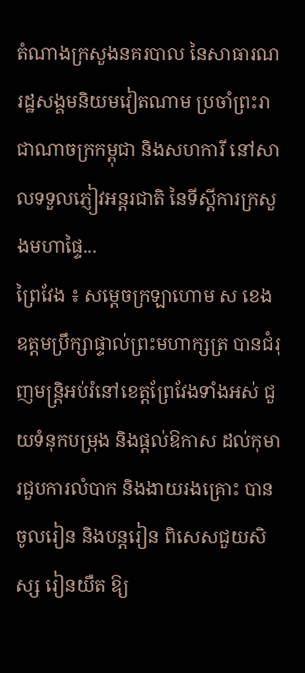តំណាងក្រសួងនគរបាល នៃសាធារណរដ្ឋសង្គមនិយមវៀតណាម ប្រចាំព្រះរាជាណាចក្រកម្ពុជា និងសហការី នៅសាលទទួលភ្ញៀវអន្តរជាតិ នៃទីស្តីការក្រសួងមហាផ្ទៃ...
ព្រៃវែង ៖ សម្ដេចក្រឡាហោម ស ខេង ឧត្តមប្រឹក្សាផ្ទាល់ព្រះមហាក្សត្រ បានជំរុញមន្ដ្រិអប់រំនៅខេត្តព្រែវែងទាំងអស់ ជួយទំនុកបម្រុង និងផ្តល់ឱកាស ដល់កុមារជួបការលំបាក និងងាយរងគ្រោះ បានចូលរៀន និងបន្តរៀន ពិសេសជួយសិស្ស រៀនយឺត ឱ្យ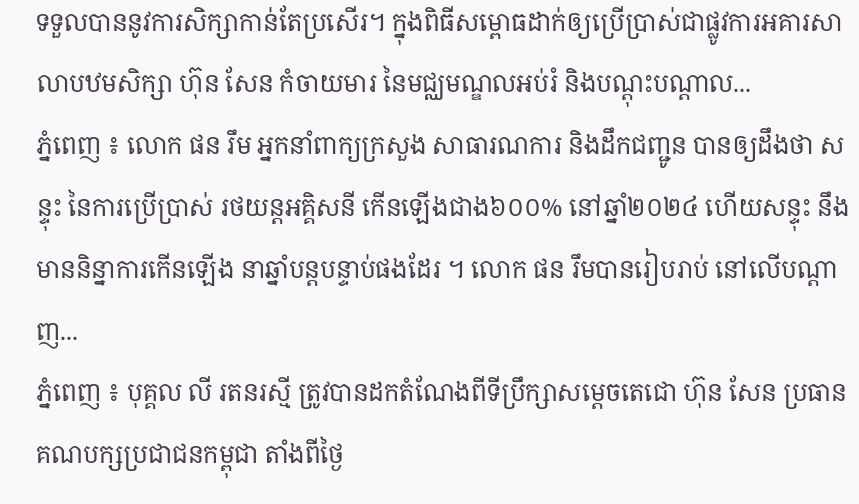ទទួលបាននូវការសិក្សាកាន់តែប្រសើរ។ ក្នុងពិធីសម្ពោធដាក់ឲ្យប្រើប្រាស់ជាផ្លូវការអគារសាលាបឋមសិក្សា ហ៊ុន សែន កំចាយមារ នៃមជ្ឈមណ្ឌលអប់រំ និងបណ្ដុះបណ្ដាល...
ភ្នំពេញ ៖ លោក ផន រឹម អ្នកនាំពាក្យក្រសួង សាធារណការ និងដឹកជញ្ជូន បានឲ្យដឹងថា សន្ទុះ នៃការប្រើប្រាស់ រថយន្តអគ្គិសនី កើនឡើងជាង៦០០% នៅឆ្នាំ២០២៤ ហើយសន្ទុះ នឹងមាននិន្នាការកើនឡើង នាឆ្នាំបន្តបន្ទាប់ផងដែរ ។ លោក ផន រឹមបានរៀបរាប់ នៅលើបណ្តាញ...
ភ្នំពេញ ៖ បុគ្គល លី រតនរស្មី ត្រូវបានដកតំណែងពីទីប្រឹក្សាសម្តេចតេជោ ហ៊ុន សែន ប្រធានគណបក្សប្រជាជនកម្ពុជា តាំងពីថ្ងៃ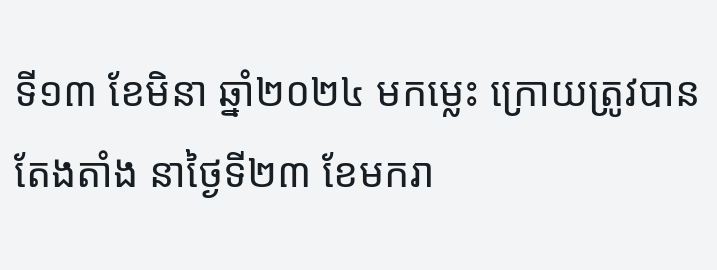ទី១៣ ខែមិនា ឆ្នាំ២០២៤ មកម្លេះ ក្រោយត្រូវបានតែងតាំង នាថ្ងៃទី២៣ ខែមករា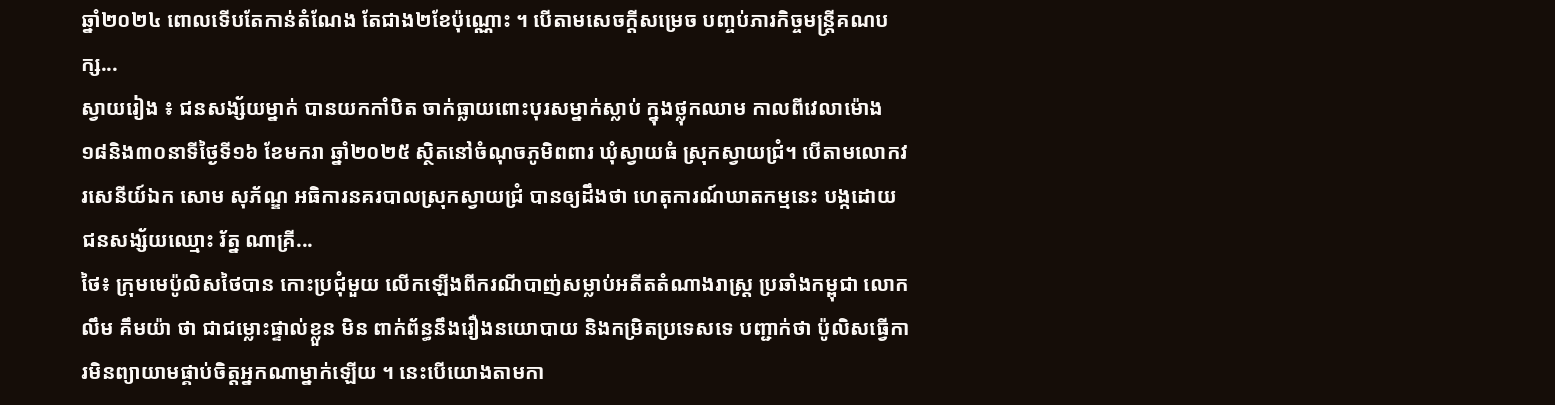ឆ្នាំ២០២៤ ពោលទើបតែកាន់តំណែង តែជាង២ខែប៉ុណ្ណោះ ។ បើតាមសេចក្តីសម្រេច បញ្ចប់ភារកិច្ចមន្រ្តីគណបក្ស...
ស្វាយរៀង ៖ ជនសង្ស័យម្នាក់ បានយកកាំបិត ចាក់ធ្លាយពោះបុរសម្នាក់ស្លាប់ ក្នុងថ្លុកឈាម កាលពីវេលាម៉ោង ១៨និង៣០នាទីថ្ងៃទី១៦ ខែមករា ឆ្នាំ២០២៥ ស្ថិតនៅចំណុចភូមិពពារ ឃុំស្វាយធំ ស្រុកស្វាយជ្រំ។ បើតាមលោកវរសេនីយ៍ឯក សោម សុភ័ណ្ឌ អធិការនគរបាលស្រុកស្វាយជ្រំ បានឲ្យដឹងថា ហេតុការណ៍ឃាតកម្មនេះ បង្កដោយជនសង្ស័យឈ្មោះ រ័ត្ន ណាគ្រី...
ថៃ៖ ក្រុមមេប៉ូលិសថៃបាន កោះប្រជុំមួយ លើកឡើងពីករណីបាញ់សម្លាប់អតីតតំណាងរាស្ត្រ ប្រឆាំងកម្ពុជា លោក លឹម គឹមយ៉ា ថា ជាជម្លោះផ្ទាល់ខ្លួន មិន ពាក់ព័ន្ធនឹងរឿងនយោបាយ និងកម្រិតប្រទេសទេ បញ្ជាក់ថា ប៉ូលិសធ្វើការមិនព្យាយាមផ្គាប់ចិត្តអ្នកណាម្នាក់ឡើយ ។ នេះបើយោងតាមកា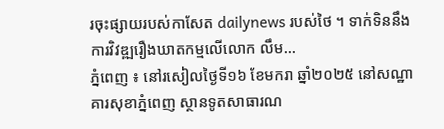រចុះផ្សាយរបស់កាសែត dailynews របស់ថៃ ។ ទាក់ទិននឹងការវិវឌ្ឍរឿងឃាតកម្មលើលោក លឹម...
ភ្នំពេញ ៖ នៅរសៀលថ្ងៃទី១៦ ខែមករា ឆ្នាំ២០២៥ នៅសណ្ឋាគារសុខាភ្នំពេញ ស្ថានទូតសាធារណ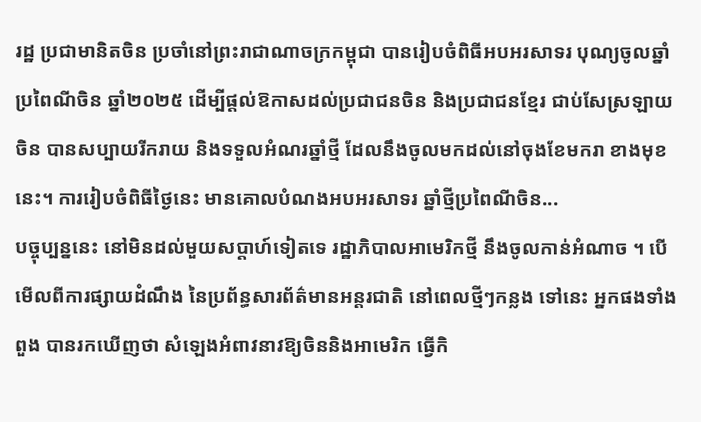រដ្ឋ ប្រជាមានិតចិន ប្រចាំនៅព្រះរាជាណាចក្រកម្ពុជា បានរៀបចំពិធីអបអរសាទរ បុណ្យចូលឆ្នាំប្រពៃណីចិន ឆ្នាំ២០២៥ ដើម្បីផ្តល់ឱកាសដល់ប្រជាជនចិន និងប្រជាជនខ្មែរ ជាប់សែស្រឡាយចិន បានសប្បាយរីករាយ និងទទួលអំណរឆ្នាំថ្មី ដែលនឹងចូលមកដល់នៅចុងខែមករា ខាងមុខនេះ។ ការរៀបចំពិធីថ្ងៃនេះ មានគោលបំណងអបអរសាទរ ឆ្នាំថ្មីប្រពៃណីចិន...
បច្ចុប្បន្ននេះ នៅមិនដល់មួយសប្ដាហ៍ទៀតទេ រដ្ឋាភិបាលអាមេរិកថ្មី នឹងចូលកាន់អំណាច ។ បើមើលពីការផ្សាយដំណឹង នៃប្រព័ន្ធសារព័ត៌មានអន្តរជាតិ នៅពេលថ្មីៗកន្លង ទៅនេះ អ្នកផងទាំងពួង បានរកឃើញថា សំឡេងអំពាវនាវឱ្យចិននិងអាមេរិក ធ្វើកិ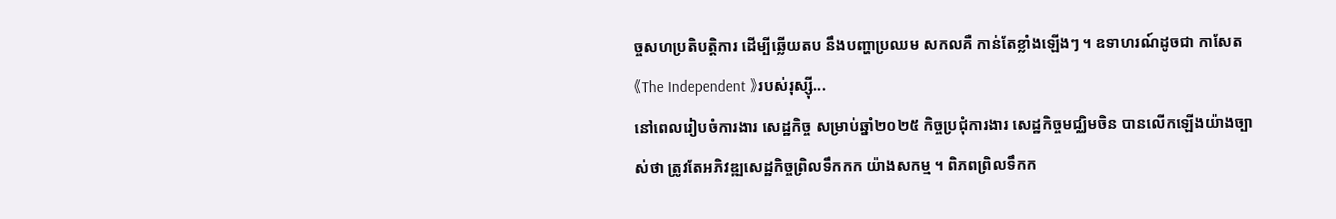ច្ចសហប្រតិបត្តិការ ដើម្បីឆ្លើយតប នឹងបញ្ហាប្រឈម សកលគឺ កាន់តែខ្លាំងឡើងៗ ។ ឧទាហរណ៍ដូចជា កាសែត《The Independent 》របស់រុស្ស៊ី...
នៅពេលរៀបចំការងារ សេដ្ឋកិច្ច សម្រាប់ឆ្នាំ២០២៥ កិច្ចប្រជុំការងារ សេដ្ឋកិច្ចមជ្ឈិមចិន បានលើកឡើងយ៉ាងច្បាស់ថា ត្រូវតែអភិវឌ្ឍសេដ្ឋកិច្ចព្រិលទឹកកក យ៉ាងសកម្ម ។ ពិភពព្រិលទឹកក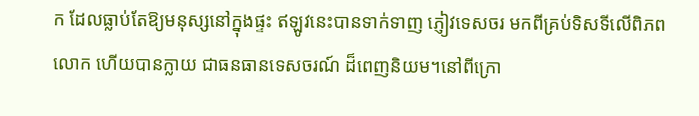ក ដែលធ្លាប់តែឱ្យមនុស្សនៅក្នុងផ្ទះ ឥឡូវនេះបានទាក់ទាញ ភ្ញៀវទេសចរ មកពីគ្រប់ទិសទីលើពិភពលោក ហើយបានក្លាយ ជាធនធានទេសចរណ៍ ដ៏ពេញនិយម។នៅពីក្រោ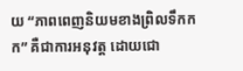យ “ភាពពេញនិយមខាងព្រិលទឹកកក” គឺជាការអនុវត្ត ដោយជោ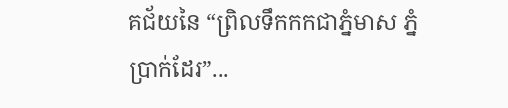គជ័យនៃ “ព្រិលទឹកកកជាភ្នំមាស ភ្នំប្រាក់ដែរ”...